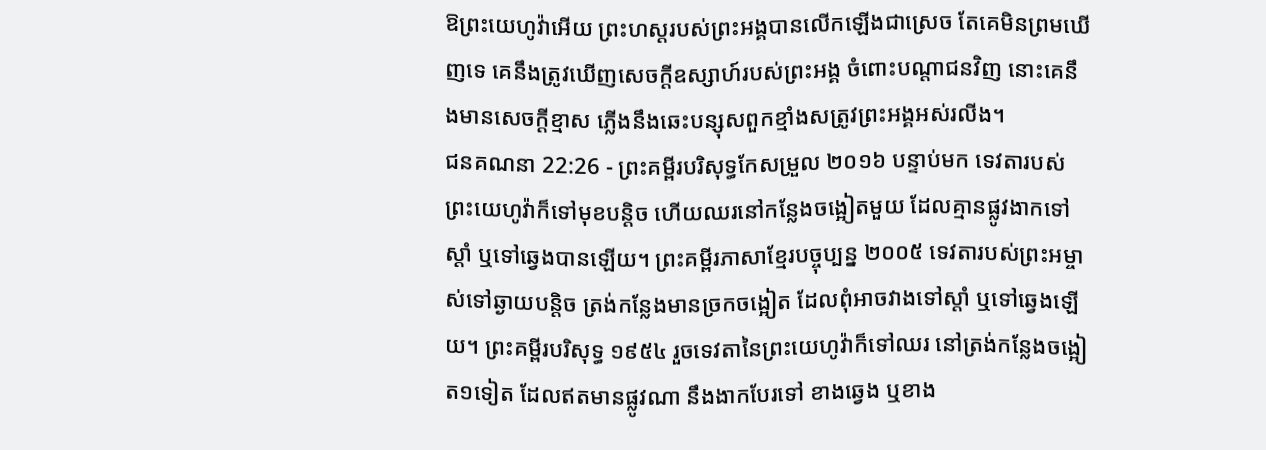ឱព្រះយេហូវ៉ាអើយ ព្រះហស្តរបស់ព្រះអង្គបានលើកឡើងជាស្រេច តែគេមិនព្រមឃើញទេ គេនឹងត្រូវឃើញសេចក្ដីឧស្សាហ៍របស់ព្រះអង្គ ចំពោះបណ្ដាជនវិញ នោះគេនឹងមានសេចក្ដីខ្មាស ភ្លើងនឹងឆេះបន្សុសពួកខ្មាំងសត្រូវព្រះអង្គអស់រលីង។
ជនគណនា 22:26 - ព្រះគម្ពីរបរិសុទ្ធកែសម្រួល ២០១៦ បន្ទាប់មក ទេវតារបស់ព្រះយេហូវ៉ាក៏ទៅមុខបន្តិច ហើយឈរនៅកន្លែងចង្អៀតមួយ ដែលគ្មានផ្លូវងាកទៅស្តាំ ឬទៅឆ្វេងបានឡើយ។ ព្រះគម្ពីរភាសាខ្មែរបច្ចុប្បន្ន ២០០៥ ទេវតារបស់ព្រះអម្ចាស់ទៅឆ្ងាយបន្តិច ត្រង់កន្លែងមានច្រកចង្អៀត ដែលពុំអាចវាងទៅស្ដាំ ឬទៅឆ្វេងឡើយ។ ព្រះគម្ពីរបរិសុទ្ធ ១៩៥៤ រួចទេវតានៃព្រះយេហូវ៉ាក៏ទៅឈរ នៅត្រង់កន្លែងចង្អៀត១ទៀត ដែលឥតមានផ្លូវណា នឹងងាកបែរទៅ ខាងឆ្វេង ឬខាង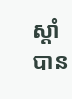ស្តាំបាន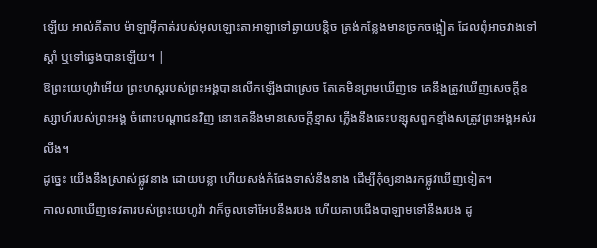ឡើយ អាល់គីតាប ម៉ាឡាអ៊ីកាត់របស់អុលឡោះតាអាឡាទៅឆ្ងាយបន្តិច ត្រង់កន្លែងមានច្រកចង្អៀត ដែលពុំអាចវាងទៅស្តាំ ឬទៅឆ្វេងបានឡើយ។ |
ឱព្រះយេហូវ៉ាអើយ ព្រះហស្តរបស់ព្រះអង្គបានលើកឡើងជាស្រេច តែគេមិនព្រមឃើញទេ គេនឹងត្រូវឃើញសេចក្ដីឧស្សាហ៍របស់ព្រះអង្គ ចំពោះបណ្ដាជនវិញ នោះគេនឹងមានសេចក្ដីខ្មាស ភ្លើងនឹងឆេះបន្សុសពួកខ្មាំងសត្រូវព្រះអង្គអស់រលីង។
ដូច្នេះ យើងនឹងស្រាស់ផ្លូវនាង ដោយបន្លា ហើយសង់កំផែងទាស់នឹងនាង ដើម្បីកុំឲ្យនាងរកផ្លូវឃើញទៀត។
កាលលាឃើញទេវតារបស់ព្រះយេហូវ៉ា វាក៏ចូលទៅអែបនឹងរបង ហើយគាបជើងបាឡាមទៅនឹងរបង ដូ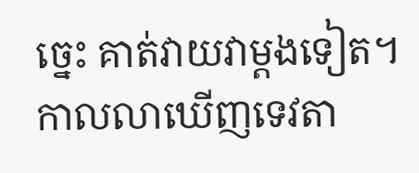ច្នេះ គាត់វាយវាម្តងទៀត។
កាលលាឃើញទេវតា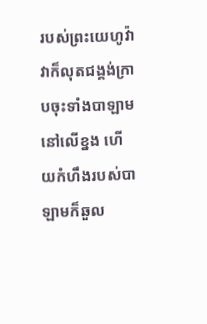របស់ព្រះយេហូវ៉ា វាក៏លុតជង្គង់ក្រាបចុះទាំងបាឡាមនៅលើខ្នង ហើយកំហឹងរបស់បាឡាមក៏ឆួល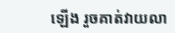ឡើង រួចគាត់វាយលា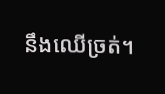នឹងឈើច្រត់។